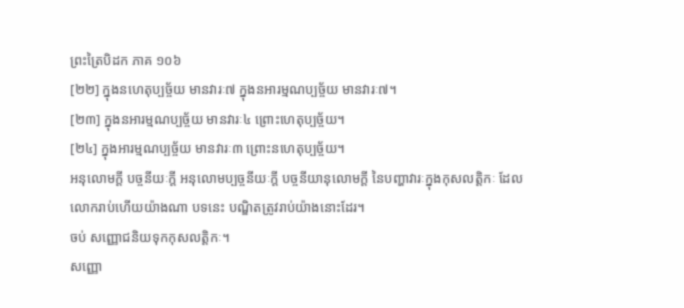ព្រះត្រៃបិដក ភាគ ១០៦
[២២] ក្នុងនហេតុប្បច្ច័យ មានវារៈ៧ ក្នុងនអារម្មណប្បច្ច័យ មានវារៈ៧។
[២៣] ក្នុងនអារម្មណប្បច្ច័យ មានវារៈ៤ ព្រោះហេតុប្បច្ច័យ។
[២៤] ក្នុងអារម្មណប្បច្ច័យ មានវារៈ៣ ព្រោះនហេតុប្បច្ច័យ។
អនុលោមក្តី បច្ចនីយៈក្តី អនុលោមប្បច្ចនីយៈក្តី បច្ចនីយានុលោមក្តី នៃបញ្ហាវារៈក្នុងកុសលត្តិកៈ ដែលលោករាប់ហើយយ៉ាងណា បទនេះ បណ្ឌិតត្រូវរាប់យ៉ាងនោះដែរ។
ចប់ សញ្ញោជនិយទុកកុសលត្តិកៈ។
សញ្ញោ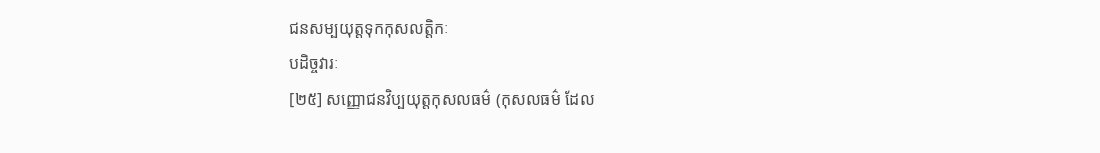ជនសម្បយុត្តទុកកុសលត្តិកៈ
បដិច្ចវារៈ
[២៥] សញ្ញោជនវិប្បយុត្តកុសលធម៌ (កុសលធម៌ ដែល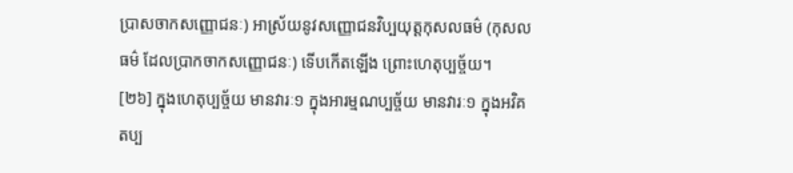ប្រាសចាកសញ្ញោជនៈ) អាស្រ័យនូវសញ្ញោជនវិប្បយុត្តកុសលធម៌ (កុសលធម៌ ដែលប្រាកចាកសញ្ញោជនៈ) ទើបកើតឡើង ព្រោះហេតុប្បច្ច័យ។
[២៦] ក្នុងហេតុប្បច្ច័យ មានវារៈ១ ក្នុងអារម្មណប្បច្ច័យ មានវារៈ១ ក្នុងអវិគតប្ប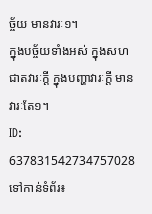ច្ច័យ មានវារៈ១។
ក្នុងបច្ច័យទាំងអស់ ក្នុងសហជាតវារៈក្តី ក្នុងបញ្ហាវារៈក្តី មានវារៈតែ១។
ID: 637831542734757028
ទៅកាន់ទំព័រ៖